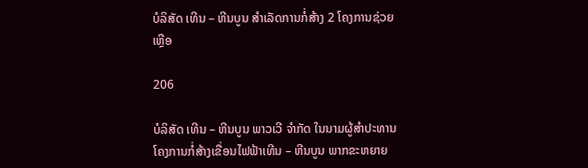ບໍລິສັດ ເທີນ – ຫີນບູນ ສຳເລັດການກໍ່ສ້າງ 2 ໂຄງການຊ່ວຍເຫຼືອ

206

ບໍລິສັດ ເທີນ – ຫີນບູນ ພາວເວີ ຈຳກັດ ໃນນາມຜູ້ສຳປະທານໂຄງການກໍ່ສ້າງເຂື່ອນໄຟຟ້າເທີນ – ຫີນບູນ ພາກຂະຫຍາຍ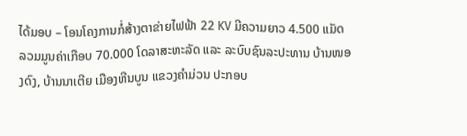ໄດ້ມອບ – ໂອນໂຄງການກໍ່ສ້າງຕາຂ່າຍໄຟຟ້າ 22 KV ມີຄວາມຍາວ 4.500 ແມັດ ລວມມູນຄ່າເກືອບ 70.000 ໂດລາສະຫະລັດ ແລະ ລະບົບຊົນລະປະທານ ບ້ານໜອງດົງ, ບ້ານນາເຕີຍ ເມືອງຫີນບູນ ແຂວງຄຳມ່ວນ ປະກອບ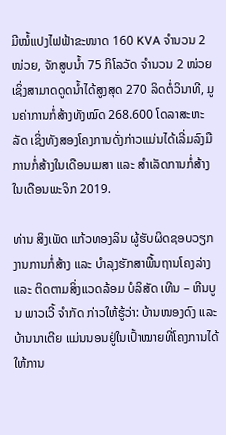ມີໝໍ້ແປງໄຟຟ້າຂະໜາດ 160 KVA ຈຳນວນ 2 ໜ່ວຍ, ຈັກສູບນໍ້າ 75 ກິໂລວັດ ຈຳນວນ 2 ໜ່ວຍ ເຊິ່ງສາມາດດູດນໍ້າໄດ້ສູງສຸດ 270 ລິດຕໍ່ວິນາທີ, ມູນຄ່າການກໍ່ສ້າງທັງໝົດ 268.600 ໂດລາສະຫະລັດ ເຊິ່ງທັງສອງໂຄງການດັ່ງກ່າວແມ່ນໄດ້ເລີ່ມລົງມືການກໍ່ສ້າງໃນເດືອນເມສາ ແລະ ສຳເລັດການກໍ່ສ້າງໃນເດືອນພະຈິກ 2019.

ທ່ານ ສິງເພັດ ແກ້ວທອງລິນ ຜູ້ຮັບຜິດຊອບວຽກງານການກໍ່ສ້າງ ແລະ ບຳລຸງຮັກສາພື້ນຖານໂຄງລ່າງ ແລະ ຕິດຕາມສິ່ງແວດລ້ອມ ບໍລິສັດ ເທີນ – ຫີນບູນ ພາວເວີ້ ຈຳກັດ ກ່າວໃຫ້ຮູ້ວ່າ: ບ້ານໜອງດົງ ແລະ ບ້ານນາເຕີຍ ແມ່ນນອນຢູ່ໃນເປົ້າໝາຍທີ່ໂຄງການໄດ້ໃຫ້ການ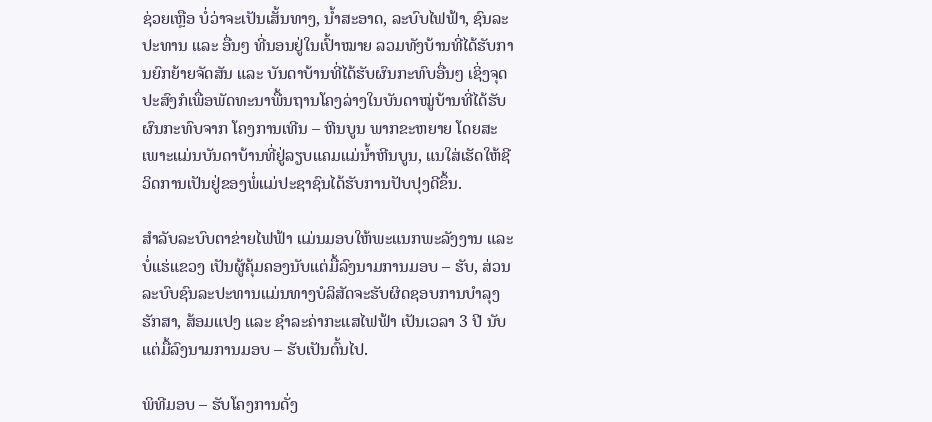ຊ່ວຍເຫຼືອ ບໍ່ວ່າຈະເປັນເສັ້ນທາງ, ນໍ້າສະອາດ, ລະບົບໄຟຟ້າ, ຊົນລະປະທານ ແລະ ອື່ນໆ ທີ່ນອນຢູ່ໃນເປົ້າໝາຍ ລວມທັງບ້ານທີ່ໄດ້ຮັບການຍົກຍ້າຍຈັດສັນ ແລະ ບັນດາບ້ານທີ່ໄດ້ຮັບຜົນກະທົບອື່ນໆ ເຊິ່ງຈຸດປະສົງກໍເພື່ອພັດທະນາພື້ນຖານໂຄງລ່າງໃນບັນດາໝູ່ບ້ານທີ່ໄດ້ຮັບຜົນກະທົບຈາກ ໂຄງການເທີນ – ຫີນບູນ ພາກຂະຫຍາຍ ໂດຍສະເພາະແມ່ນບັນດາບ້ານທີ່ຢູ່ລຽບແຄມແມ່ນໍ້າຫີນບູນ, ແນໃສ່ເຮັດໃຫ້ຊີວິດການເປັນຢູ່ຂອງພໍ່ແມ່ປະຊາຊົນໄດ້ຮັບການປັບປຸງດີຂຶ້ນ.

ສຳລັບລະບົບຕາຂ່າຍໄຟຟ້າ ແມ່ນມອບໃຫ້ພະແນກພະລັງງານ ແລະ ບໍ່ແຮ່ແຂວງ ເປັນຜູ້ຄຸ້ມຄອງນັບແຕ່ມື້ລົງນາມການມອບ – ຮັບ, ສ່ວນລະບົບຊົນລະປະທານແມ່ນທາງບໍລິສັດຈະຮັບຜິດຊອບການບໍາລຸງຮັກສາ, ສ້ອມແປງ ແລະ ຊຳລະຄ່າກະແສໄຟຟ້າ ເປັນເວລາ 3 ປີ ນັບແຕ່ມື້ລົງນາມການມອບ – ຮັບເປັນຕົ້ນໄປ.

ພິທີມອບ – ຮັບໂຄງການດັ່ງ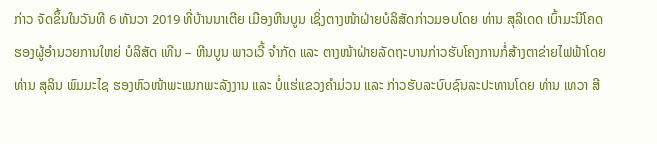ກ່າວ ຈັດຂຶ້ນໃນວັນທີ 6 ທັນວາ 2019 ທີ່ບ້ານນາເຕີຍ ເມືອງຫີນບູນ ເຊິ່ງຕາງໜ້າຝ່າຍບໍລິສັດກ່າວມອບໂດຍ ທ່ານ ສຸລິເດດ ເບົ້າມະນີໂຄດ ຮອງຜູ້ອຳນວຍການໃຫຍ່ ບໍລິສັດ ເທີນ – ຫີນບູນ ພາວເວີ້ ຈຳກັດ ແລະ ຕາງໜ້າຝ່າຍລັດຖະບານກ່າວຮັບໂຄງການກໍ່ສ້າງຕາຂ່າຍໄຟຟ້າໂດຍ ທ່ານ ສຸລິນ ພົມມະໄຊ ຮອງຫົວໜ້າພະແນກພະລັງງານ ແລະ ບໍ່ແຮ່ແຂວງຄຳມ່ວນ ແລະ ກ່າວຮັບລະບົບຊົນລະປະທານໂດຍ ທ່ານ ເທວາ ສີ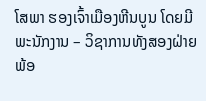ໂສພາ ຮອງເຈົ້າເມືອງຫີນບູນ ໂດຍມີພະນັກງານ – ວິຊາການທັງສອງຝ່າຍ ພ້ອ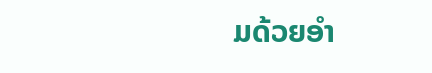ມດ້ວຍອຳ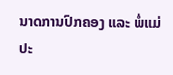ນາດການປົກຄອງ ແລະ ພໍ່ແມ່ປະ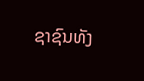ຊາຊົນທັງ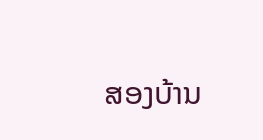ສອງບ້ານ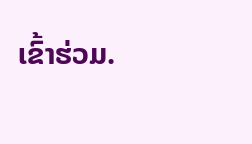ເຂົ້າຮ່ວມ.